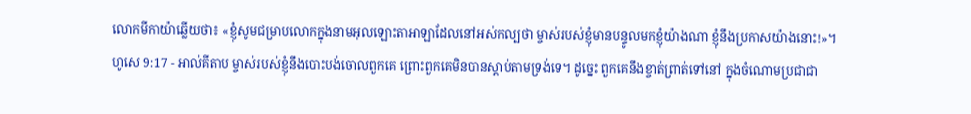លោកមីកាយ៉ាឆ្លើយថា៖ «ខ្ញុំសូមជម្រាបលោកក្នុងនាមអុលឡោះតាអាឡាដែលនៅអស់កល្បថា ម្ចាស់របស់ខ្ញុំមានបន្ទូលមកខ្ញុំយ៉ាងណា ខ្ញុំនឹងប្រកាសយ៉ាងនោះ!»។
ហូសេ 9:17 - អាល់គីតាប ម្ចាស់របស់ខ្ញុំនឹងបោះបង់ចោលពួកគេ ព្រោះពួកគេមិនបានស្ដាប់តាមទ្រង់ទេ។ ដូច្នេះ ពួកគេនឹងខ្ចាត់ព្រាត់ទៅនៅ ក្នុងចំណោមប្រជាជា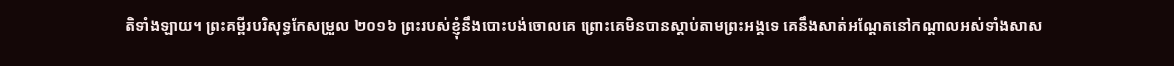តិទាំងឡាយ។ ព្រះគម្ពីរបរិសុទ្ធកែសម្រួល ២០១៦ ព្រះរបស់ខ្ញុំនឹងបោះបង់ចោលគេ ព្រោះគេមិនបានស្តាប់តាមព្រះអង្គទេ គេនឹងសាត់អណ្តែតនៅកណ្ដាលអស់ទាំងសាស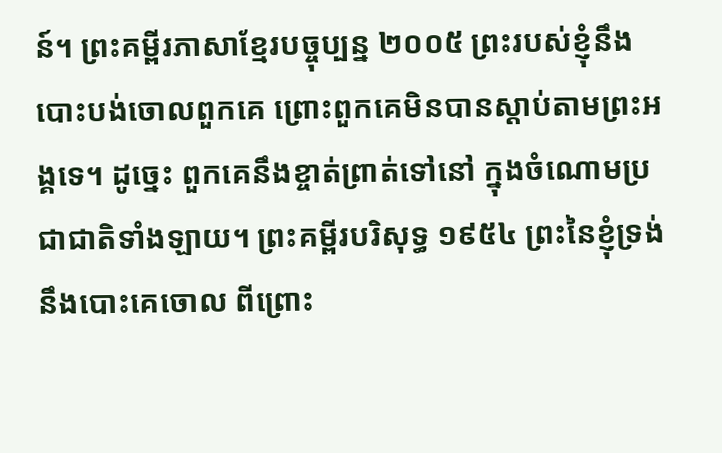ន៍។ ព្រះគម្ពីរភាសាខ្មែរបច្ចុប្បន្ន ២០០៥ ព្រះរបស់ខ្ញុំនឹងបោះបង់ចោលពួកគេ ព្រោះពួកគេមិនបានស្ដាប់តាមព្រះអង្គទេ។ ដូច្នេះ ពួកគេនឹងខ្ចាត់ព្រាត់ទៅនៅ ក្នុងចំណោមប្រជាជាតិទាំងឡាយ។ ព្រះគម្ពីរបរិសុទ្ធ ១៩៥៤ ព្រះនៃខ្ញុំទ្រង់នឹងបោះគេចោល ពីព្រោះ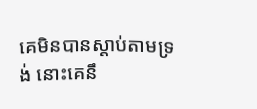គេមិនបានស្តាប់តាមទ្រង់ នោះគេនឹ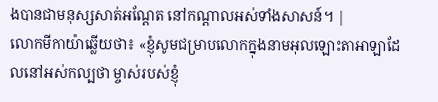ងបានជាមនុស្សសាត់អណ្តែត នៅកណ្តាលអស់ទាំងសាសន៍។ |
លោកមីកាយ៉ាឆ្លើយថា៖ «ខ្ញុំសូមជម្រាបលោកក្នុងនាមអុលឡោះតាអាឡាដែលនៅអស់កល្បថា ម្ចាស់របស់ខ្ញុំ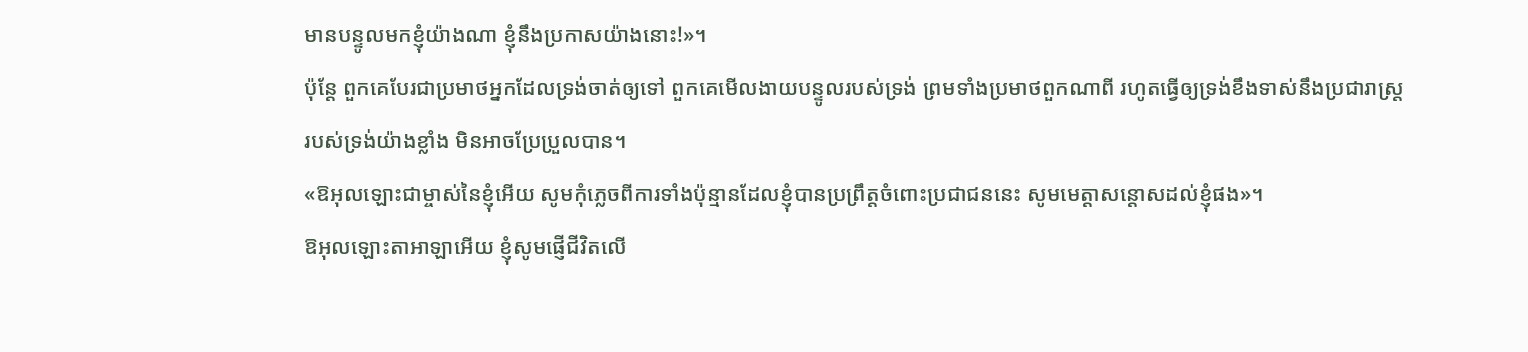មានបន្ទូលមកខ្ញុំយ៉ាងណា ខ្ញុំនឹងប្រកាសយ៉ាងនោះ!»។
ប៉ុន្តែ ពួកគេបែរជាប្រមាថអ្នកដែលទ្រង់ចាត់ឲ្យទៅ ពួកគេមើលងាយបន្ទូលរបស់ទ្រង់ ព្រមទាំងប្រមាថពួកណាពី រហូតធ្វើឲ្យទ្រង់ខឹងទាស់នឹងប្រជារាស្ត្ររបស់ទ្រង់យ៉ាងខ្លាំង មិនអាចប្រែប្រួលបាន។
«ឱអុលឡោះជាម្ចាស់នៃខ្ញុំអើយ សូមកុំភ្លេចពីការទាំងប៉ុន្មានដែលខ្ញុំបានប្រព្រឹត្តចំពោះប្រជាជននេះ សូមមេត្តាសន្ដោសដល់ខ្ញុំផង»។
ឱអុលឡោះតាអាឡាអើយ ខ្ញុំសូមផ្ញើជីវិតលើ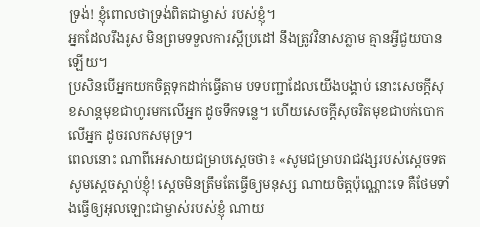ទ្រង់! ខ្ញុំពោលថាទ្រង់ពិតជាម្ចាស់ របស់ខ្ញុំ។
អ្នកដែលរឹងរូស មិនព្រមទទួលការស្ដីប្រដៅ នឹងត្រូវវិនាសភ្លាម គ្មានអ្វីជួយបានឡើយ។
ប្រសិនបើអ្នកយកចិត្តទុកដាក់ធ្វើតាម បទបញ្ជាដែលយើងបង្គាប់ នោះសេចក្ដីសុខសាន្តមុខជាហូរមកលើអ្នក ដូចទឹកទន្លេ។ ហើយសេចក្ដីសុចរិតមុខជាបក់បោកលើអ្នក ដូចរលកសមុទ្រ។
ពេលនោះ ណាពីអេសាយជម្រាបស្តេចថា៖ «សូមជម្រាបរាជវង្សរបស់ស្តេចទត សូមស្តេចស្តាប់ខ្ញុំ! ស្តេចមិនត្រឹមតែធ្វើឲ្យមនុស្ស ណាយចិត្តប៉ុណ្ណោះទេ គឺថែមទាំងធ្វើឲ្យអុលឡោះជាម្ចាស់របស់ខ្ញុំ ណាយ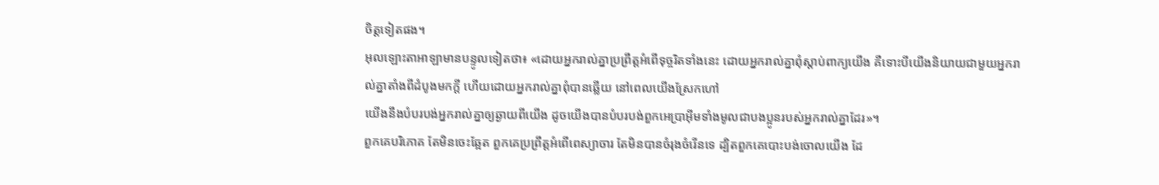ចិត្តទៀតផង។
អុលឡោះតាអាឡាមានបន្ទូលទៀតថា៖ «ដោយអ្នករាល់គ្នាប្រព្រឹត្តអំពើទុច្ចរិតទាំងនេះ ដោយអ្នករាល់គ្នាពុំស្ដាប់ពាក្យយើង គឺទោះបីយើងនិយាយជាមួយអ្នករាល់គ្នាតាំងពីដំបូងមកក្ដី ហើយដោយអ្នករាល់គ្នាពុំបានឆ្លើយ នៅពេលយើងស្រែកហៅ
យើងនឹងបំបរបង់អ្នករាល់គ្នាឲ្យឆ្ងាយពីយើង ដូចយើងបានបំបរបង់ពួកអេប្រាអ៊ីមទាំងមូលជាបងប្អូនរបស់អ្នករាល់គ្នាដែរ»។
ពួកគេបរិភោគ តែមិនចេះឆ្អែត ពួកគេប្រព្រឹត្តអំពើពេស្យាចារ តែមិនបានចំរុងចំរើនទេ ដ្បិតពួកគេបោះបង់ចោលយើង ដែ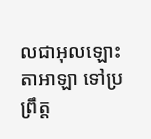លជាអុលឡោះតាអាឡា ទៅប្រព្រឹត្ត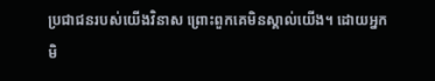ប្រជាជនរបស់យើងវិនាស ព្រោះពួកគេមិនស្គាល់យើង។ ដោយអ្នកមិ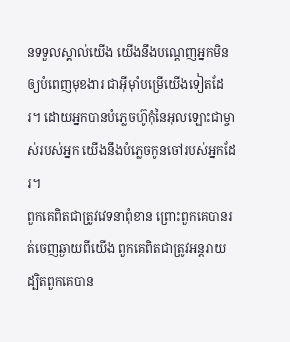នទទួលស្គាល់យើង យើងនឹងបណ្ដេញអ្នកមិនឲ្យបំពេញមុខងារ ជាអ៊ីមុាំបម្រើយើងទៀតដែរ។ ដោយអ្នកបានបំភ្លេចហ៊ូកុំនៃអុលឡោះជាម្ចាស់របស់អ្នក យើងនឹងបំភ្លេចកូនចៅរបស់អ្នកដែរ។
ពួកគេពិតជាត្រូវវេទនាពុំខាន ព្រោះពួកគេបានរត់ចេញឆ្ងាយពីយើង ពួកគេពិតជាត្រូវអន្តរាយ ដ្បិតពួកគេបាន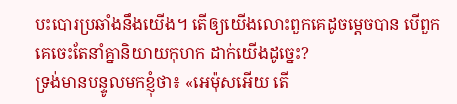បះបោរប្រឆាំងនឹងយើង។ តើឲ្យយើងលោះពួកគេដូចម្ដេចបាន បើពួកគេចេះតែនាំគ្នានិយាយកុហក ដាក់យើងដូច្នេះ?
ទ្រង់មានបន្ទូលមកខ្ញុំថា៖ «អេម៉ុសអើយ តើ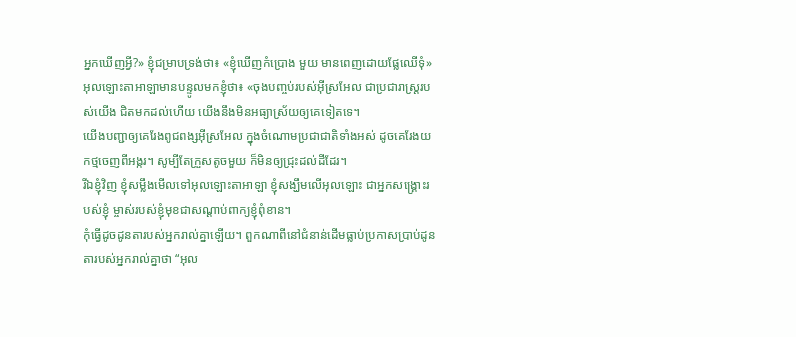អ្នកឃើញអ្វី?» ខ្ញុំជម្រាបទ្រង់ថា៖ «ខ្ញុំឃើញកំប្រោង មួយ មានពេញដោយផ្លែឈើទុំ» អុលឡោះតាអាឡាមានបន្ទូលមកខ្ញុំថា៖ «ចុងបញ្ចប់របស់អ៊ីស្រអែល ជាប្រជារាស្ដ្ររបស់យើង ជិតមកដល់ហើយ យើងនឹងមិនអធ្យាស្រ័យឲ្យគេទៀតទេ។
យើងបញ្ជាឲ្យគេរែងពូជពង្សអ៊ីស្រអែល ក្នុងចំណោមប្រជាជាតិទាំងអស់ ដូចគេរែងយកថ្មចេញពីអង្ករ។ សូម្បីតែក្រួសតូចមួយ ក៏មិនឲ្យជ្រុះដល់ដីដែរ។
រីឯខ្ញុំវិញ ខ្ញុំសម្លឹងមើលទៅអុលឡោះតាអាឡា ខ្ញុំសង្ឃឹមលើអុលឡោះ ជាអ្នកសង្គ្រោះរបស់ខ្ញុំ ម្ចាស់របស់ខ្ញុំមុខជាសណ្ដាប់ពាក្យខ្ញុំពុំខាន។
កុំធ្វើដូចដូនតារបស់អ្នករាល់គ្នាឡើយ។ ពួកណាពីនៅជំនាន់ដើមធ្លាប់ប្រកាសប្រាប់ដូនតារបស់អ្នករាល់គ្នាថា “អុល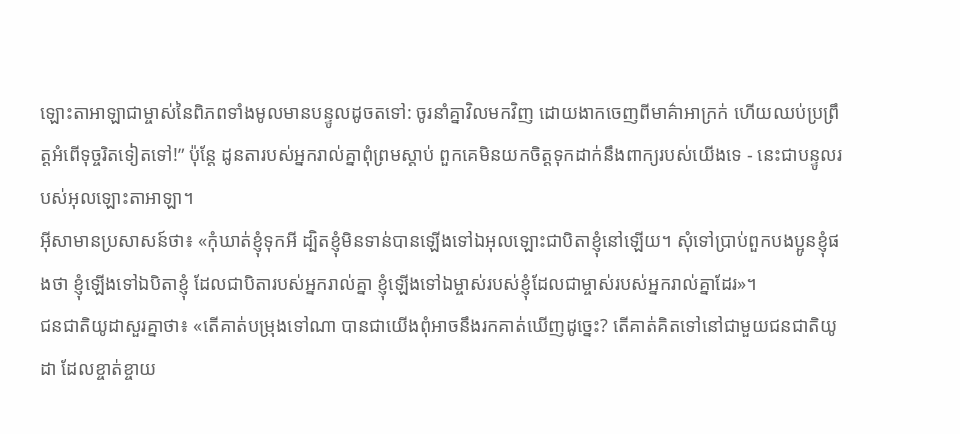ឡោះតាអាឡាជាម្ចាស់នៃពិភពទាំងមូលមានបន្ទូលដូចតទៅ: ចូរនាំគ្នាវិលមកវិញ ដោយងាកចេញពីមាគ៌ាអាក្រក់ ហើយឈប់ប្រព្រឹត្តអំពើទុច្ចរិតទៀតទៅ!” ប៉ុន្តែ ដូនតារបស់អ្នករាល់គ្នាពុំព្រមស្ដាប់ ពួកគេមិនយកចិត្តទុកដាក់នឹងពាក្យរបស់យើងទេ - នេះជាបន្ទូលរបស់អុលឡោះតាអាឡា។
អ៊ីសាមានប្រសាសន៍ថា៖ «កុំឃាត់ខ្ញុំទុកអី ដ្បិតខ្ញុំមិនទាន់បានឡើងទៅឯអុលឡោះជាបិតាខ្ញុំនៅឡើយ។ សុំទៅប្រាប់ពួកបងប្អូនខ្ញុំផងថា ខ្ញុំឡើងទៅឯបិតាខ្ញុំ ដែលជាបិតារបស់អ្នករាល់គ្នា ខ្ញុំឡើងទៅឯម្ចាស់របស់ខ្ញុំដែលជាម្ចាស់របស់អ្នករាល់គ្នាដែរ»។
ជនជាតិយូដាសួរគ្នាថា៖ «តើគាត់បម្រុងទៅណា បានជាយើងពុំអាចនឹងរកគាត់ឃើញដូច្នេះ? តើគាត់គិតទៅនៅជាមួយជនជាតិយូដា ដែលខ្ចាត់ខ្ចាយ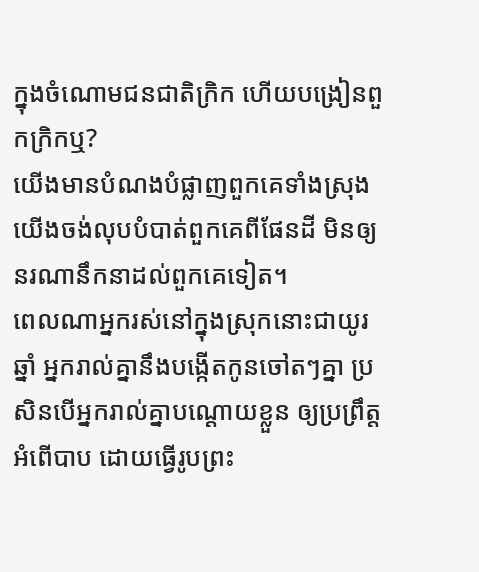ក្នុងចំណោមជនជាតិក្រិក ហើយបង្រៀនពួកក្រិកឬ?
យើងមានបំណងបំផ្លាញពួកគេទាំងស្រុង យើងចង់លុបបំបាត់ពួកគេពីផែនដី មិនឲ្យនរណានឹកនាដល់ពួកគេទៀត។
ពេលណាអ្នករស់នៅក្នុងស្រុកនោះជាយូរឆ្នាំ អ្នករាល់គ្នានឹងបង្កើតកូនចៅតៗគ្នា ប្រសិនបើអ្នករាល់គ្នាបណ្តោយខ្លួន ឲ្យប្រព្រឹត្តអំពើបាប ដោយធ្វើរូបព្រះ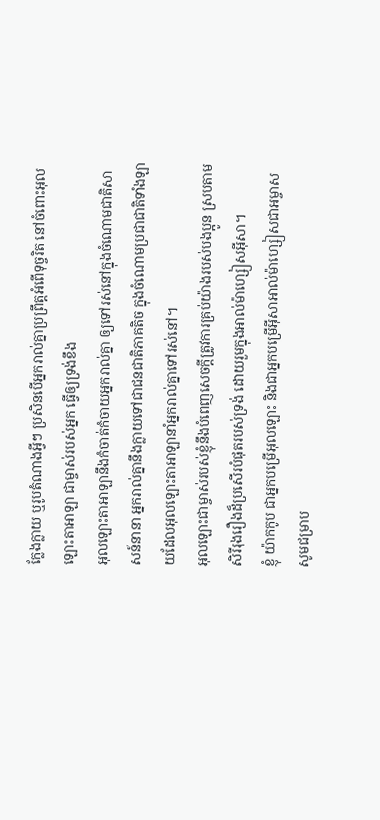ក្លែងក្លាយ ឬរូបតំណាងអ្វីៗ ប្រសិនបើអ្នករាល់គ្នាប្រព្រឹត្តអំពើទុច្ចរិត នៅចំពោះអុលឡោះតាអាឡា ជាម្ចាស់របស់អ្នក ធ្វើឲ្យទ្រង់ខឹង
អុលឡោះតាអាឡានឹងកំចាត់កំចាយអ្នករាល់គ្នា ឲ្យទៅរស់នៅក្នុងចំណោមជាតិសាសន៍នានា អ្នករាល់គ្នានឹងក្លាយទៅជាជនជាតិភាគតិច ក្នុងចំណោមប្រជាជាតិទាំងឡាយដែលអុលឡោះតាអាឡានាំអ្នករាល់គ្នាទៅរស់នៅ។
អុលឡោះជាម្ចាស់របស់ខ្ញុំនឹងបំពេញសេចក្ដីត្រូវការគ្រប់យ៉ាងរបស់បងប្អូន ស្របតាមសិរីរុងរឿងដ៏ប្រសើរបំផុតរបស់ទ្រង់ ដោយរួមក្នុងអាល់ម៉ាហ្សៀសអ៊ីសា។
ខ្ញុំ យ៉ាកកូប ជាអ្នកបម្រើអុលឡោះ និងជាអ្នកបម្រើអ៊ីសាអាល់ម៉ាហ្សៀសជាអម្ចាស សូមជម្រាប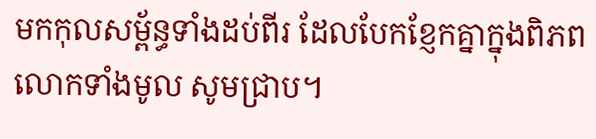មកកុលសម្ព័ន្ធទាំងដប់ពីរ ដែលបែកខ្ញែកគ្នាក្នុងពិភពលោកទាំងមូល សូមជ្រាប។